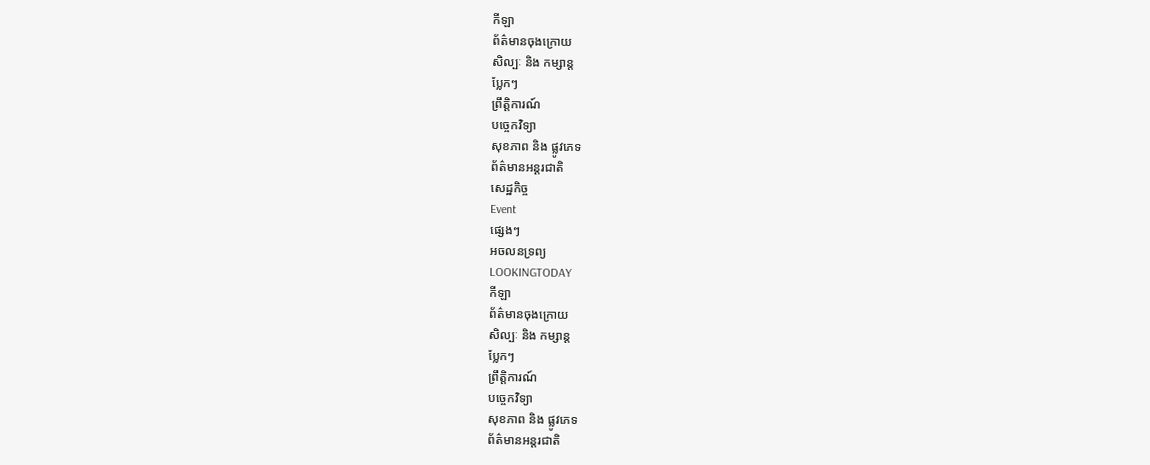កីឡា
ព័ត៌មានចុងក្រោយ
សិល្បៈ និង កម្សាន្ត
ប្លែកៗ
ព្រឹត្តិការណ៍
បច្ចេកវិទ្យា
សុខភាព និង ផ្លូវភេទ
ព័ត៌មានអន្តរជាតិ
សេដ្ឋកិច្ច
Event
ផ្សេងៗ
អចលនទ្រព្យ
LOOKINGTODAY
កីឡា
ព័ត៌មានចុងក្រោយ
សិល្បៈ និង កម្សាន្ត
ប្លែកៗ
ព្រឹត្តិការណ៍
បច្ចេកវិទ្យា
សុខភាព និង ផ្លូវភេទ
ព័ត៌មានអន្តរជាតិ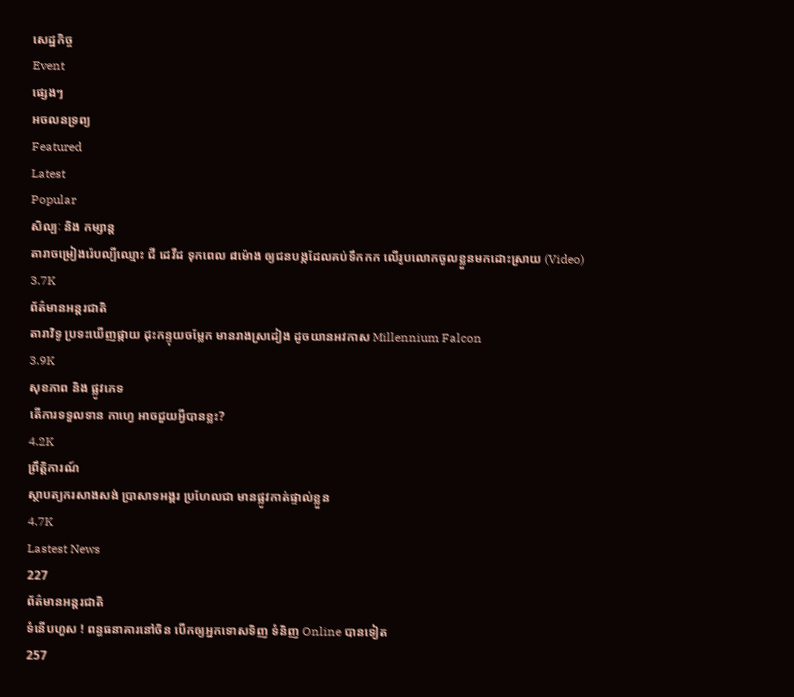សេដ្ឋកិច្ច
Event
ផ្សេងៗ
អចលនទ្រព្យ
Featured
Latest
Popular
សិល្បៈ និង កម្សាន្ត
តារាចម្រៀងរ៉េបល្បីឈ្មោះ ជី ដេវីដ ទុកពេល ៨ម៉ោង ឲ្យជនបង្កដែលគប់ទឹកកក លើរូបលោកចូលខ្លួនមកដោះស្រាយ (Video)
3.7K
ព័ត៌មានអន្តរជាតិ
តារាវិទូ ប្រទះឃើញផ្កាយ ដុះកន្ទុយចម្លែក មានរាងស្រដៀង ដូចយានអវកាស Millennium Falcon
3.9K
សុខភាព និង ផ្លូវភេទ
តើការទទួលទាន កាហ្វេ អាចជួយអ្វីបានខ្លះ?
4.2K
ព្រឹត្តិការណ៍
ស្ថាបត្យករសាងសង់ ប្រាសាទអង្គរ ប្រហែលជា មានផ្លូវកាត់ផ្ទាល់ខ្លួន
4.7K
Lastest News
227
ព័ត៌មានអន្តរជាតិ
ទំនើបហួស ! ពន្ធធនាគារនៅចិន បើកឲ្យអ្នកទោសទិញ ទំនិញ Online បានទៀត
257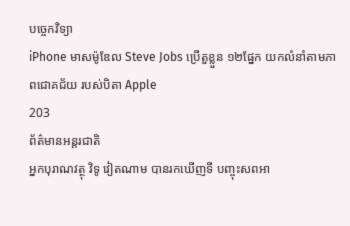បច្ចេកវិទ្យា
iPhone មាសម៉ូឌែល Steve Jobs ប្រើតួខ្លួន ១២ផ្នែក យកលំនាំតាមភាពជោគជ័យ របស់បិតា Apple
203
ព័ត៌មានអន្តរជាតិ
អ្នកបុរាណវត្ថុ វិទូ វៀតណាម បានរកឃើញទី បញ្ចុះសពអា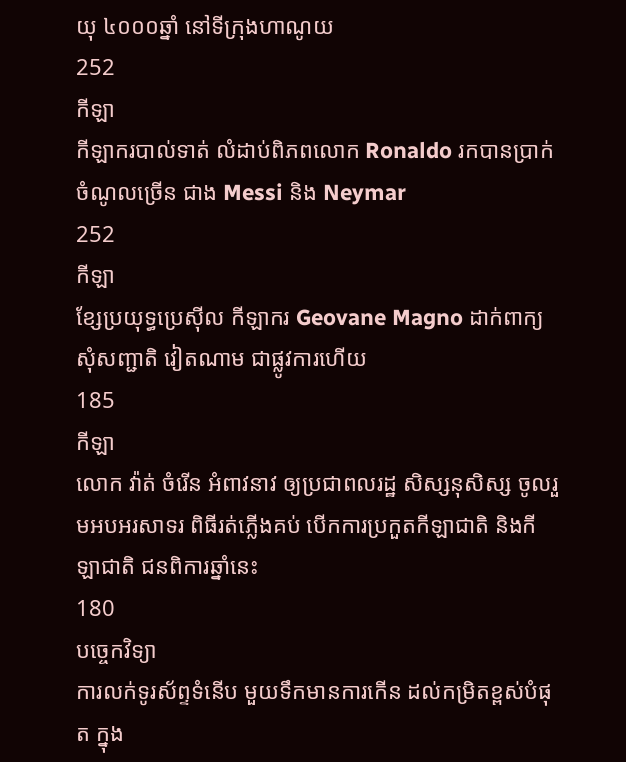យុ ៤០០០ឆ្នាំ នៅទីក្រុងហាណូយ
252
កីឡា
កីឡាករបាល់ទាត់ លំដាប់ពិភពលោក Ronaldo រកបានប្រាក់ចំណូលច្រើន ជាង Messi និង Neymar
252
កីឡា
ខ្សែប្រយុទ្ធប្រេស៊ីល កីឡាករ Geovane Magno ដាក់ពាក្យសុំសញ្ជាតិ វៀតណាម ជាផ្លូវការហើយ
185
កីឡា
លោក វ៉ាត់ ចំរើន អំពាវនាវ ឲ្យប្រជាពលរដ្ឋ សិស្សនុសិស្ស ចូលរួមអបអរសាទរ ពិធីរត់ភ្លើងគប់ បើកការប្រកួតកីឡាជាតិ និងកីឡាជាតិ ជនពិការឆ្នាំនេះ
180
បច្ចេកវិទ្យា
ការលក់ទូរស័ព្ទទំនើប មួយទឹកមានការកើន ដល់កម្រិតខ្ពស់បំផុត ក្នុង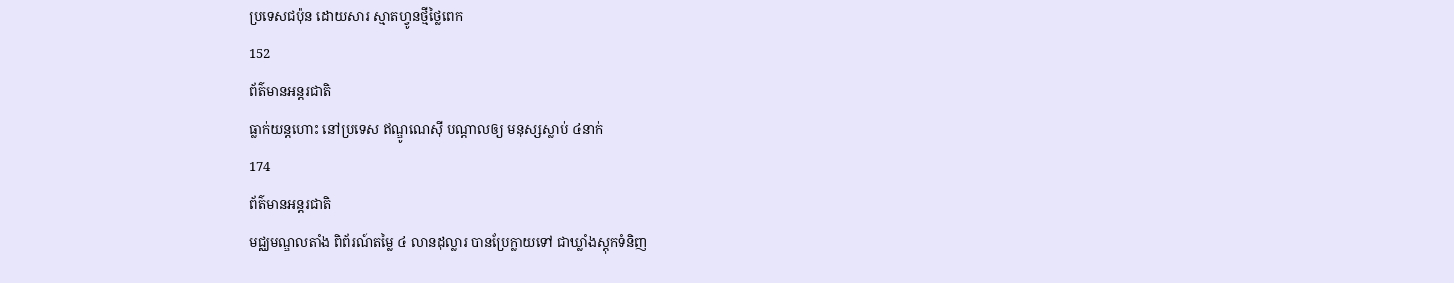ប្រទេសជប៉ុន ដោយសារ ស្មាតហ្វូនថ្មីថ្លៃពេក
152
ព័ត៌មានអន្តរជាតិ
ធ្លាក់យន្តហោះ នៅប្រទេស ឥណ្ឌូណេស៊ី បណ្តាលឲ្យ មនុស្សស្លាប់ ៤នាក់
174
ព័ត៌មានអន្តរជាតិ
មជ្ឈមណ្ឌលតាំង ពិព័រណ៍តម្លៃ ៤ លានដុល្លារ បានប្រែក្លាយទៅ ជាឃ្លាំងស្តុកទំនិញ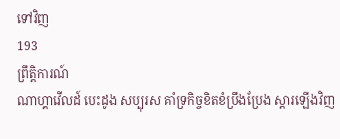ទៅវិញ
193
ព្រឹត្តិការណ៍
ណាហ្គាវើលដ៍ បេះដូង សប្បុរស គាំទ្រកិច្ចខិតខំប្រឹងប្រែង ស្តារឡើងវិញ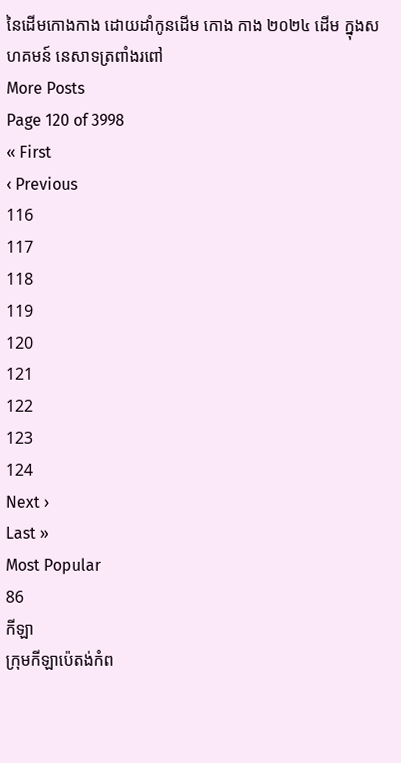នៃដើមកោងកាង ដោយដាំកូនដើម កោង កាង ២០២៤ ដើម ក្នុងសហគមន៍ នេសាទត្រពាំងរពៅ
More Posts
Page 120 of 3998
« First
‹ Previous
116
117
118
119
120
121
122
123
124
Next ›
Last »
Most Popular
86
កីឡា
ក្រុមកីឡាប៉េតង់កំព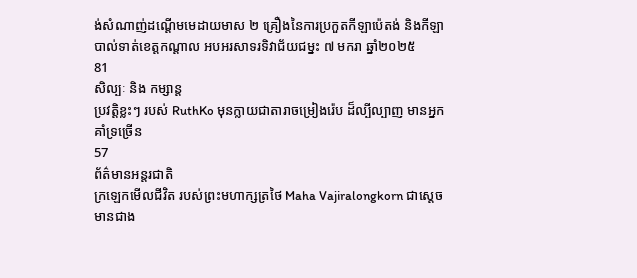ង់សំណាញ់ដណ្តើមមេដាយមាស ២ គ្រឿងនៃការប្រកួតកីឡាប៉េតង់ និងកីឡាបាល់ទាត់ខេត្តកណ្តាល អបអរសាទរទិវាជ័យជម្នះ ៧ មករា ឆ្នាំ២០២៥
81
សិល្បៈ និង កម្សាន្ត
ប្រវត្តិខ្លះៗ របស់ RuthKo មុនក្លាយជាតារាចម្រៀងរ៉េប ដ៏ល្បីល្បាញ មានអ្នកគាំទ្រច្រើន
57
ព័ត៌មានអន្តរជាតិ
ក្រឡេកមើលជីវិត របស់ព្រះមហាក្សត្រថៃ Maha Vajiralongkorn ជាស្តេចមានជាង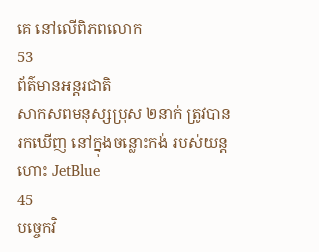គេ នៅលើពិភពលោក
53
ព័ត៌មានអន្តរជាតិ
សាកសពមនុស្សប្រុស ២នាក់ ត្រូវបានរកឃើញ នៅក្នុងចន្លោះកង់ របស់យន្តហោះ JetBlue
45
បច្ចេកវិ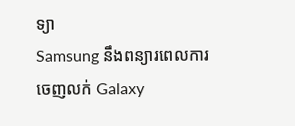ទ្យា
Samsung នឹងពន្យារពេលការចេញលក់ Galaxy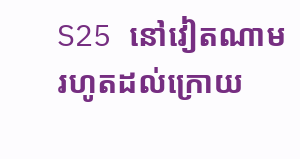S25 នៅវៀតណាម រហូតដល់ក្រោយ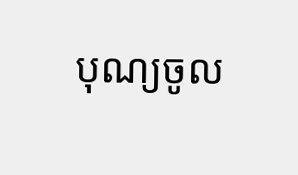បុណ្យចូល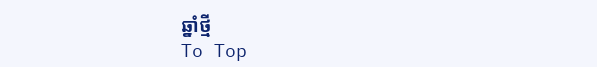ឆ្នាំថ្មី
To Top